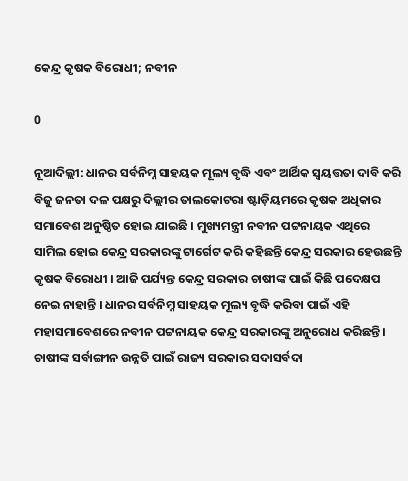କେନ୍ଦ୍ର କୃଷକ ବିରୋଧୀ; ନବୀନ

0

ନୂଆଦିଲ୍ଲୀ: ଧାନର ସର୍ବନିମ୍ନ ସାହୟକ ମୂଲ୍ୟ ବୃଦ୍ଧି ଏବଂ ଆର୍ଥିକ ସ୍ବୟତ୍ତତା ଦାବି କରି ବିଜୁ ଜନତା ଦଳ ପକ୍ଷରୁ ଦିଲ୍ଲୀର ତାଲକୋଟରା ଷ୍ଟାଡ଼ିୟମରେ କୃଷକ ଅଧିକାର ସମାବେଶ ଅନୁଷ୍ଠିତ ହୋଇ ଯାଇଛି । ମୁଖ୍ୟମନ୍ତ୍ରୀ ନବୀନ ପଟ୍ଟନାୟକ ଏଥିରେ ସାମିଲ ହୋଇ କେନ୍ଦ୍ର ସରକାରଙ୍କୁ ଟାର୍ଗେଟ କରି କହିଛନ୍ତି କେନ୍ଦ୍ର ସରକାର ହେଉଛନ୍ତି କୃଷକ ବିରୋଧୀ । ଆଜି ପର୍ଯ୍ୟନ୍ତ କେନ୍ଦ୍ର ସରକାର ଚାଷୀଙ୍କ ପାଇଁ କିଛି ପଦେକ୍ଷପ ନେଇ ନାହାନ୍ତି । ଧାନର ସର୍ବନିମ୍ନ ସାହୟକ ମୂଲ୍ୟ ବୃଦ୍ଧି କରିବା ପାଇଁ ଏହି ମହାସମାବେଶରେ ନବୀନ ପଟ୍ଟନାୟକ କେନ୍ଦ୍ର ସରକାରଙ୍କୁ ଅନୁରୋଧ କରିଛନ୍ତି । ଚାଷୀଙ୍କ ସର୍ବାଙ୍ଗୀନ ଉନ୍ନତି ପାଇଁ ରାଜ୍ୟ ସରକାର ସଦାସର୍ବଦା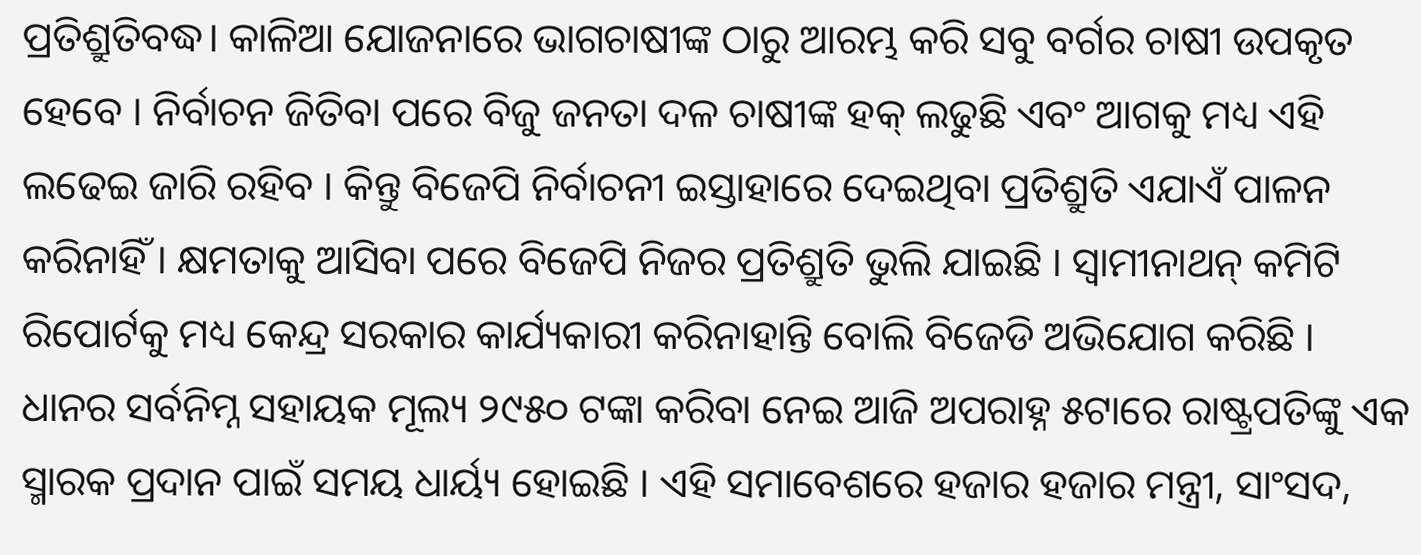ପ୍ରତିଶ୍ରୁତିବଦ୍ଧ। କାଳିଆ ଯୋଜନାରେ ଭାଗଚାଷୀଙ୍କ ଠାରୁ ଆରମ୍ଭ କରି ସବୁ ବର୍ଗର ଚାଷୀ ଉପକୃତ ହେବେ । ନିର୍ବାଚନ ଜିତିବା ପରେ ବିଜୁ ଜନତା ଦଳ ଚାଷୀଙ୍କ ହକ୍ ଲଢୁଛି ଏବଂ ଆଗକୁ ମଧ୍ୟ ଏହି ଲଢେଇ ଜାରି ରହିବ । କିନ୍ତୁ ବିଜେପି ନିର୍ବାଚନୀ ଇସ୍ତାହାରେ ଦେଇଥିବା ପ୍ରତିଶ୍ରୁତି ଏଯାଏଁ ପାଳନ କରିନାହିଁ । କ୍ଷମତାକୁ ଆସିବା ପରେ ବିଜେପି ନିଜର ପ୍ରତିଶ୍ରୁତି ଭୁଲି ଯାଇଛି । ସ୍ୱାମୀନାଥନ୍ କମିଟି ରିପୋର୍ଟକୁ ମଧ୍ୟ କେନ୍ଦ୍ର ସରକାର କାର୍ଯ୍ୟକାରୀ କରିନାହାନ୍ତି ବୋଲି ବିଜେଡି ଅଭିଯୋଗ କରିଛି । ଧାନର ସର୍ବନିମ୍ନ ସହାୟକ ମୂଲ୍ୟ ୨୯୫୦ ଟଙ୍କା କରିବା ନେଇ ଆଜି ଅପରାହ୍ନ ୫ଟାରେ ରାଷ୍ଟ୍ରପତିଙ୍କୁ ଏକ ସ୍ମାରକ ପ୍ରଦାନ ପାଇଁ ସମୟ ଧାର୍ୟ୍ୟ ହୋଇଛି । ଏହି ସମାବେଶରେ ହଜାର ହଜାର ମନ୍ତ୍ରୀ, ସାଂସଦ,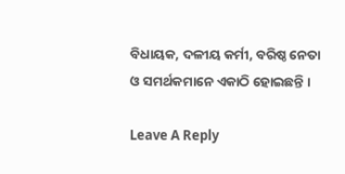ବିଧାୟକ, ଦଳୀୟ କର୍ମୀ, ବରିଷ୍ଠ ନେତା ଓ ସମର୍ଥକମାନେ ଏକାଠି ହୋଇଛନ୍ତି ।

Leave A Reply